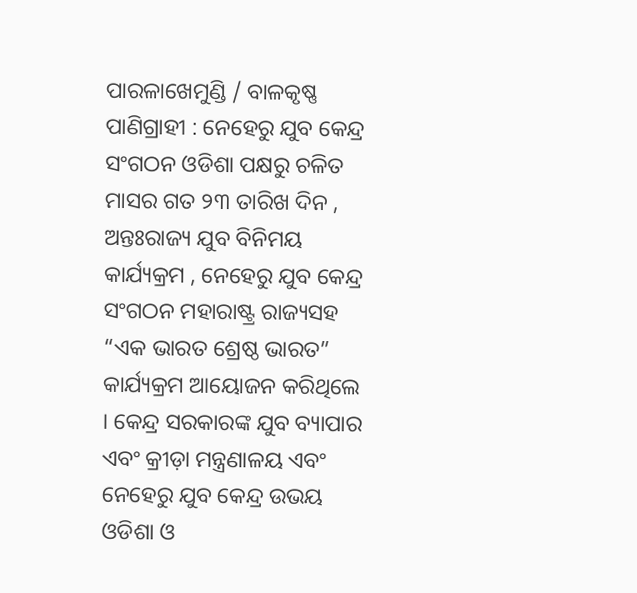ପାରଳାଖେମୁଣ୍ଡି / ବାଳକୃଷ୍ଣ ପାଣିଗ୍ରାହୀ : ନେହେରୁ ଯୁବ କେନ୍ଦ୍ର ସଂଗଠନ ଓଡିଶା ପକ୍ଷରୁ ଚଳିତ ମାସର ଗତ ୨୩ ତାରିଖ ଦିନ , ଅନ୍ତଃରାଜ୍ୟ ଯୁବ ବିନିମୟ କାର୍ଯ୍ୟକ୍ରମ , ନେହେରୁ ଯୁବ କେନ୍ଦ୍ର ସଂଗଠନ ମହାରାଷ୍ଟ୍ର ରାଜ୍ୟସହ “ଏକ ଭାରତ ଶ୍ରେଷ୍ଠ ଭାରତ” କାର୍ଯ୍ୟକ୍ରମ ଆୟୋଜନ କରିଥିଲେ । କେନ୍ଦ୍ର ସରକାରଙ୍କ ଯୁବ ବ୍ୟାପାର ଏବଂ କ୍ରୀଡ଼ା ମନ୍ତ୍ରଣାଳୟ ଏବଂ ନେହେରୁ ଯୁବ କେନ୍ଦ୍ର ଉଭୟ ଓଡିଶା ଓ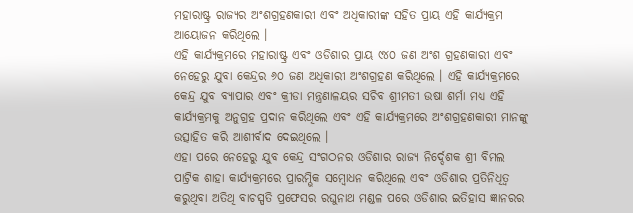ମହାରାଷ୍ଟ୍ର ରାଜ୍ୟର ଅଂଶଗ୍ରହଣକାରୀ ଏବଂ ଅଧିକାରୀଙ୍କ ସହିତ ପ୍ରାୟ ଏହି କାର୍ଯ୍ୟକ୍ରମ ଆୟୋଜନ କରିଥିଲେ ।
ଏହି କାର୍ଯ୍ୟକ୍ରମରେ ମହାରାଷ୍ଟ୍ର ଏବଂ ଓଡିଶାର ପ୍ରାୟ ୯୪୦ ଜଣ ଅଂଶ ଗ୍ରହଣକାରୀ ଏବଂ ନେହେରୁ ଯୁବା କେନ୍ଦ୍ରର ୬୦ ଜଣ ଅଧିକାରୀ ଅଂଶଗ୍ରହଣ କରିଥିଲେ । ଏହି କାର୍ଯ୍ୟକ୍ରମରେ କେନ୍ଦ୍ର ଯୁବ ବ୍ୟାପାର ଏବଂ କ୍ରୀଡା ମନ୍ତ୍ରଣାଳୟର ସଚିବ ଶ୍ରୀମତୀ ଉଷା ଶର୍ମା ମଧ୍ୟ ଏହି କାର୍ଯ୍ୟକ୍ରମକୁ ଅନୁଗ୍ରହ ପ୍ରଦାନ କରିଥିଲେ ଏବଂ ଏହି କାର୍ଯ୍ୟକ୍ରମରେ ଅଂଶଗ୍ରହଣକାରୀ ମାନଙ୍କୁ ଉତ୍ସାହିତ କରି ଆଶୀର୍ବାଦ ଦେଇଥିଲେ ।
ଏହା ପରେ ନେହେରୁ ଯୁବ କେନ୍ଦ୍ର ସଂଗଠନର ଓଡିଶାର ରାଜ୍ୟ ନିର୍ଦ୍ଦେଶକ ଶ୍ରୀ ବିମଲ ପାଟ୍ରିକ ଶାହା କାର୍ଯ୍ୟକ୍ରମରେ ପ୍ରାରମ୍ଭିକ ସମ୍ବୋଧନ କରିଥିଲେ ଏବଂ ଓଡିଶାର ପ୍ରତିନିଧିତ୍ୱ କରୁଥିବା ଅତିଥି ବାଚସ୍ପତି ପ୍ରଫେସର ରଘୁନାଥ ମଣ୍ଡଳ ପରେ ଓଡିଶାର ଇତିହାସ ଜ୍ଞାନରର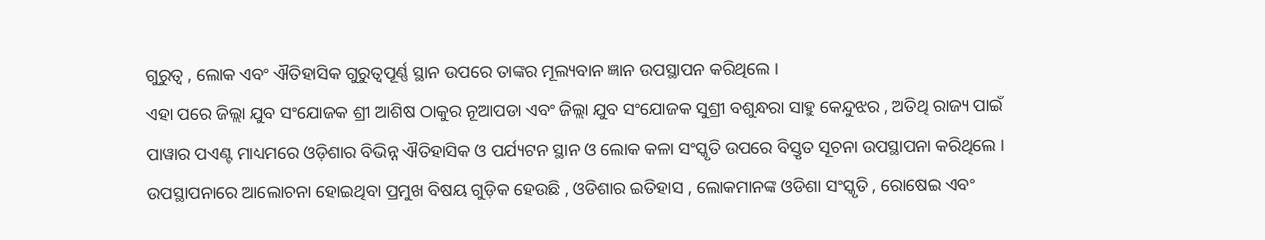ଗୁରୁତ୍ବ , ଲୋକ ଏବଂ ଐତିହାସିକ ଗୁରୁତ୍ୱପୂର୍ଣ୍ଣ ସ୍ଥାନ ଉପରେ ତାଙ୍କର ମୂଲ୍ୟବାନ ଜ୍ଞାନ ଉପସ୍ଥାପନ କରିଥିଲେ ।
ଏହା ପରେ ଜିଲ୍ଲା ଯୁବ ସଂଯୋଜକ ଶ୍ରୀ ଆଶିଷ ଠାକୁର ନୂଆପଡା ଏବଂ ଜିଲ୍ଲା ଯୁବ ସଂଯୋଜକ ସୁଶ୍ରୀ ବଶୁନ୍ଧରା ସାହୁ କେନ୍ଦୁଝର , ଅତିଥି ରାଜ୍ୟ ପାଇଁ ପାୱାର ପଏଣ୍ଟ ମାଧ୍ୟମରେ ଓଡ଼ିଶାର ବିଭିନ୍ନ ଐତିହାସିକ ଓ ପର୍ଯ୍ୟଟନ ସ୍ଥାନ ଓ ଲୋକ କଳା ସଂସ୍କୃତି ଉପରେ ବିସ୍ତୃତ ସୂଚନା ଉପସ୍ଥାପନା କରିଥିଲେ ।
ଉପସ୍ଥାପନାରେ ଆଲୋଚନା ହୋଇଥିବା ପ୍ରମୁଖ ବିଷୟ ଗୁଡ଼ିକ ହେଉଛି , ଓଡିଶାର ଇତିହାସ , ଲୋକମାନଙ୍କ ଓଡିଶା ସଂସ୍କୃତି , ରୋଷେଇ ଏବଂ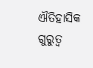ଐତିହାସିକ ଗୁରୁତ୍ୱ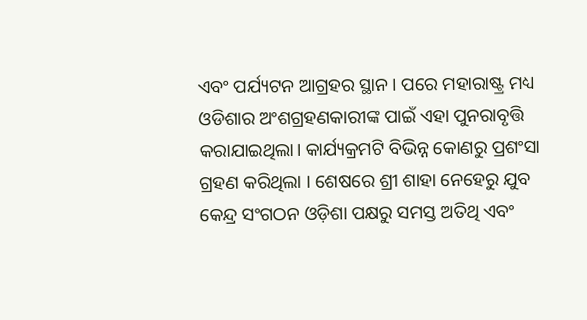ଏବଂ ପର୍ଯ୍ୟଟନ ଆଗ୍ରହର ସ୍ଥାନ । ପରେ ମହାରାଷ୍ଟ୍ର ମଧ୍ୟ ଓଡିଶାର ଅଂଶଗ୍ରହଣକାରୀଙ୍କ ପାଇଁ ଏହା ପୁନରାବୃତ୍ତି କରାଯାଇଥିଲା। କାର୍ଯ୍ୟକ୍ରମଟି ବିଭିନ୍ନ କୋଣରୁ ପ୍ରଶଂସା ଗ୍ରହଣ କରିଥିଲା । ଶେଷରେ ଶ୍ରୀ ଶାହା ନେହେରୁ ଯୁବ କେନ୍ଦ୍ର ସଂଗଠନ ଓଡ଼ିଶା ପକ୍ଷରୁ ସମସ୍ତ ଅତିଥି ଏବଂ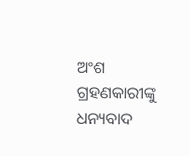ଅଂଶ ଗ୍ରହଣକାରୀଙ୍କୁ ଧନ୍ୟବାଦ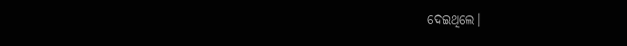ଦେଇଥିଲେ।